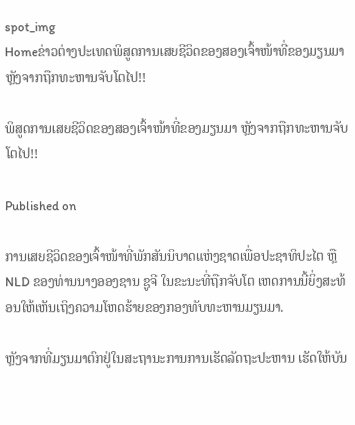spot_img
Homeຂ່າວຕ່າງປະເທດພິສູດການເສຍຊີວິດຂອງສອງເຈົ້າໜ້າທີ່ຂອງມຽນມາ ຫຼັງຈາກຖືກທະຫານຈັບໂຕໄປ!!

ພິສູດການເສຍຊີວິດຂອງສອງເຈົ້າໜ້າທີ່ຂອງມຽນມາ ຫຼັງຈາກຖືກທະຫານຈັບໂຕໄປ!!

Published on

ການເສຍຊີວິດຂອງເຈົ້າໜ້າທີ່ພັກສັນນິບາດແຫ່ງຊາດເພື່ອປະຊາທິປະໄຕ ຫຼື NLD ຂອງທ່ານນາງອອງຊານ ຊູຈີ ໃນຂະນະທີ່ຖືກຈັບໂຕ ເຫດການນີ້ຍິ່ງສະທ້ອນໃຫ້ເຫັນເຖິງຄວາມໂຫດຮ້າຍຂອງກອງທັບທະຫານມຽນມາ.

ຫຼັງຈາກທີ່ມຽນມາຕົກຢູ່ໃນສະຖານະການການເຮັດລັດຖະປະຫານ ເຮັດໃຫ້ບັນ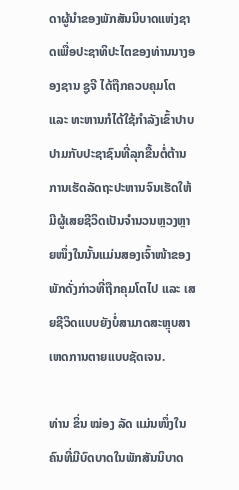ດາຜູ້ນໍາຂອງພັກສັນນິບາດແຫ່ງຊາດເພື່ອປະຊາທິປະໄຕຂອງທ່ານນາງອອງຊານ ຊູຈີ ໄດ້ຖືກຄວບຄຸມໂຕ ແລະ ທະຫານກໍໄດ້ໃຊ້ກໍາລັງເຂົ້າປາບປາມກັບປະຊາຊົນທີ່ລຸກຂື້ນຕໍ່ຕ້ານການເຮັດລັດຖະປະຫານຈົນເຮັດໃຫ້ມີຜູ້ເສຍຊີວິດເປັນຈໍານວນຫຼວງຫຼາຍໜຶ່ງໃນນັ້ນແມ່ນສອງເຈົ້າໜ້າຂອງພັກດັ່ງກ່າວທີ່ຖືກຄຸມໂຕໄປ ແລະ ເສຍຊີວິດແບບຍັງບໍ່ສາມາດສະຫຼຸບສາເຫດການຕາຍແບບຊັດເຈນ.

ທ່ານ ຂິ່ນ ໝ່ອງ ລັດ ແມ່ນໜຶ່ງໃນຄົນທີ່ມີບົດບາດໃນພັກສັນນິບາດ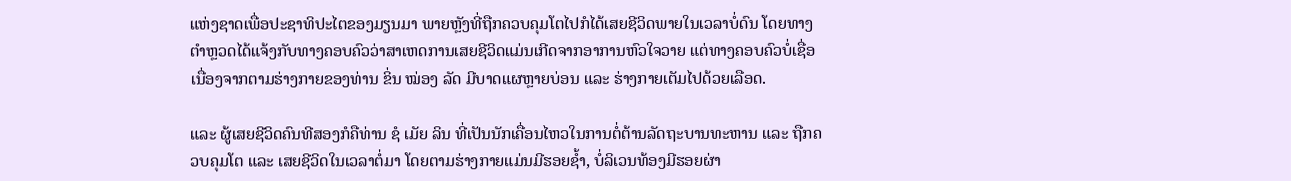ແຫ່ງຊາດເພື່ອປະຊາທິປະໄຕຂອງມຽນມາ ພາຍຫຼັງທີ່ຖືກຄວບຄຸມໂຕໄປກໍໄດ້ເສຍຊີວິດພາຍໃນເວລາບໍ່ດົນ ໂດຍທາງຕໍາຫຼວດໄດ້ແຈ້ງກັບທາງຄອບຄົວວ່າສາເຫດການເສຍຊີວິດແມ່ນເກີດຈາກອາການຫົວໃຈວາຍ ແຕ່ທາງຄອບຄົວບໍ່ເຊື່ອເນື່ອງຈາກຕາມຮ່າງກາຍຂອງທ່ານ ຂິ່ນ ໝ່ອງ ລັດ ມີບາດແຜຫຼາຍບ່ອນ ແລະ ຮ່າງກາຍເຕັມໄປດ້ວຍເລືອດ.

ແລະ ຜູ້ເສຍຊີວິດຄົນທີສອງກໍຄືທ່ານ ຊໍ ເມັຍ ລິນ ທີ່ເປັນນັກເຄື່ອນໄຫວໃນການຕໍ່ຕ້ານລັດຖະບານທະຫານ ແລະ ຖືກຄວບຄຸມໂຕ ແລະ ເສຍຊີວິດໃນເວລາຕໍ່ມາ ໂດຍຕາມຮ່າງກາຍແມ່ນມີຮອຍຊໍ້າ, ບໍ່ລິເວນທ້ອງມີຮອຍຜ່າ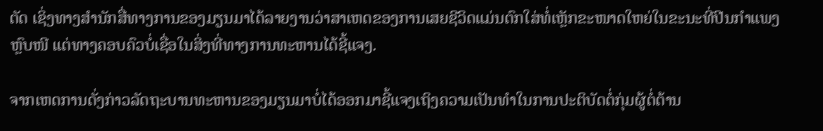ຕັດ ເຊິ່ງທາງສໍານັກສື່ທາງການຂອງມຽນມາໄດ້ລາຍງານວ່າສາເຫດຂອງການເສຍຊີວິດແມ່ນຕົກໃສ່ທໍ່ເຫຼັກຂະໜາດໃຫຍ່ໃນຂະນະທີ່ປີນກໍາແພງຫຼົບໜີ ແຕ່ທາງຄອບຄົວບໍ່ເຊື່ອໃນສິ່ງທີ່ທາງການທະຫານໄດ້ຊີ້ແຈງ.

ຈາກເຫດການດັ່ງກ່າວລັດຖະບານທະຫານຂອງມຽນມາບໍ່ໄດ້ອອກມາຊີ້ແຈງເຖິງຄວາມເປັນທໍາໃນການປະຕິບັດຕໍ່ກຸ່ມຜູ້ຕໍ່ຕ້ານ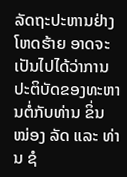ລັດຖະປະຫານຢ່າງໂຫດຮ້າຍ ອາດຈະເປັນໄປໄດ້ວ່າການປະຕິບັດຂອງທະຫານຕໍ່ກັບທ່ານ ຂິ່ນ ໝ່ອງ ລັດ ແລະ ທ່ານ ຊໍ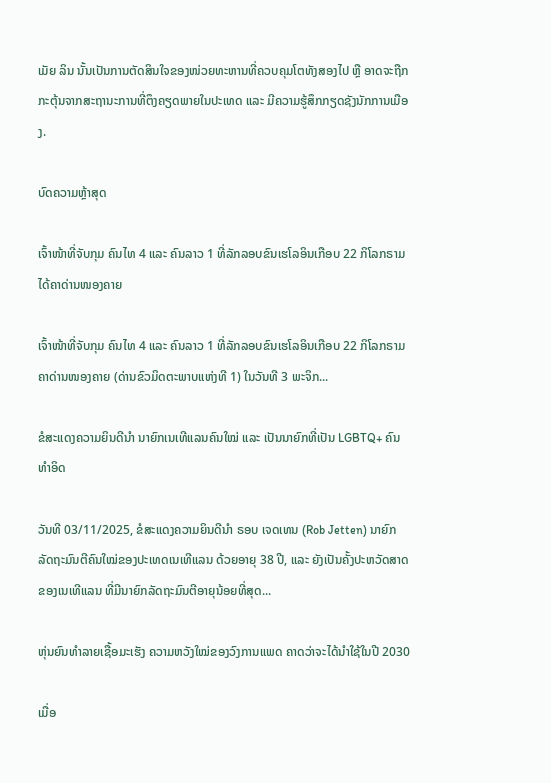ເມັຍ ລິນ ນັ້ນເປັນການຕັດສິນໃຈຂອງໜ່ວຍທະຫານທີ່ຄວບຄຸມໂຕທັງສອງໄປ ຫຼື ອາດຈະຖືກກະຕຸ້ນຈາກສະຖານະການທີ່ຕຶງຄຽດພາຍໃນປະເທດ ແລະ ມີຄວາມຮູ້ສຶກກຽດຊັງນັກການເມືອງ.

ບົດຄວາມຫຼ້າສຸດ

ເຈົ້າໜ້າທີ່ຈັບກຸມ ຄົນໄທ 4 ແລະ ຄົນລາວ 1 ທີ່ລັກລອບຂົນເຮໂລອິນເກືອບ 22 ກິໂລກຣາມ ໄດ້ຄາດ່ານໜອງຄາຍ

ເຈົ້າໜ້າທີ່ຈັບກຸມ ຄົນໄທ 4 ແລະ ຄົນລາວ 1 ທີ່ລັກລອບຂົນເຮໂລອິນເກືອບ 22 ກິໂລກຣາມ ຄາດ່ານໜອງຄາຍ (ດ່ານຂົວມິດຕະພາບແຫ່ງທີ 1) ໃນວັນທີ 3 ພະຈິກ...

ຂໍສະແດງຄວາມຍິນດີນຳ ນາຍົກເນເທີແລນຄົນໃໝ່ ແລະ ເປັນນາຍົກທີ່ເປັນ LGBTQ+ ຄົນທຳອິດ

ວັນທີ 03/11/2025, ຂໍສະແດງຄວາມຍິນດີນຳ ຣອບ ເຈດເທນ (Rob Jetten) ນາຍົກລັດຖະມົນຕີຄົນໃໝ່ຂອງປະເທດເນເທີແລນ ດ້ວຍອາຍຸ 38 ປີ, ແລະ ຍັງເປັນຄັ້ງປະຫວັດສາດຂອງເນເທີແລນ ທີ່ມີນາຍົກລັດຖະມົນຕີອາຍຸນ້ອຍທີ່ສຸດ...

ຫຸ່ນຍົນທຳລາຍເຊື້ອມະເຮັງ ຄວາມຫວັງໃໝ່ຂອງວົງການແພດ ຄາດວ່າຈະໄດ້ນໍາໃຊ້ໃນປີ 2030

ເມື່ອ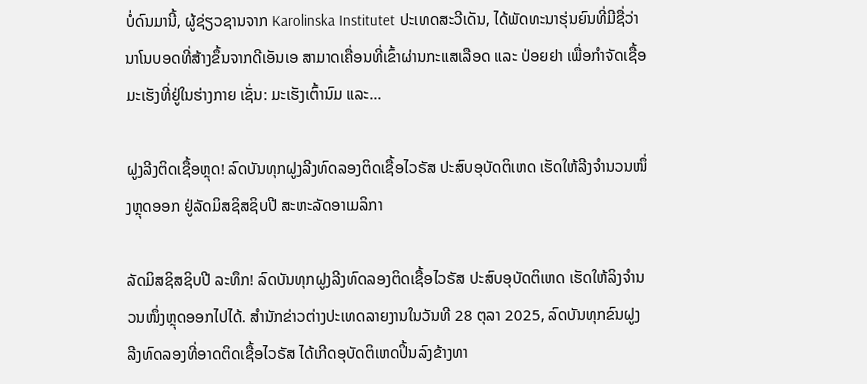ບໍ່ດົນມານີ້, ຜູ້ຊ່ຽວຊານຈາກ Karolinska Institutet ປະເທດສະວີເດັນ, ໄດ້ພັດທະນາຮຸ່ນຍົນທີ່ມີຊື່ວ່າ ນາໂນບອດທີ່ສ້າງຂຶ້ນຈາກດີເອັນເອ ສາມາດເຄື່ອນທີ່ເຂົ້າຜ່ານກະແສເລືອດ ແລະ ປ່ອຍຢາ ເພື່ອກຳຈັດເຊື້ອມະເຮັງທີ່ຢູ່ໃນຮ່າງກາຍ ເຊັ່ນ: ມະເຮັງເຕົ້ານົມ ແລະ...

ຝູງລີງຕິດເຊື້ອຫຼຸດ! ລົດບັນທຸກຝູງລີງທົດລອງຕິດເຊື້ອໄວຣັສ ປະສົບອຸບັດຕິເຫດ ເຮັດໃຫ້ລີງຈຳນວນໜຶ່ງຫຼຸດອອກ ຢູ່ລັດມິສຊິສຊິບປີ ສະຫະລັດອາເມລິກາ

ລັດມິສຊິສຊິບປີ ລະທຶກ! ລົດບັນທຸກຝູງລີງທົດລອງຕິດເຊື້ອໄວຣັສ ປະສົບອຸບັດຕິເຫດ ເຮັດໃຫ້ລິງຈຳນວນໜຶ່ງຫຼຸດອອກໄປໄດ້. ສຳນັກຂ່າວຕ່າງປະເທດລາຍງານໃນວັນທີ 28 ຕຸລາ 2025, ລົດບັນທຸກຂົນຝູງລີງທົດລອງທີ່ອາດຕິດເຊື້ອໄວຣັສ ໄດ້ເກີດອຸບັດຕິເຫດປິ້ນລົງຂ້າງທາ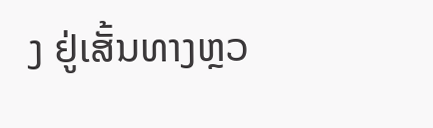ງ ຢູ່ເສັ້ນທາງຫຼວ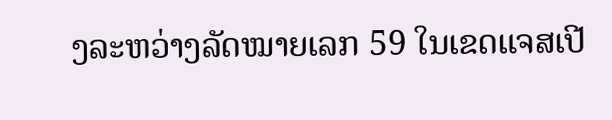ງລະຫວ່າງລັດໝາຍເລກ 59 ໃນເຂດແຈສເປີ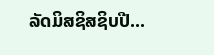ລັດມິສຊິສຊິບປີ...